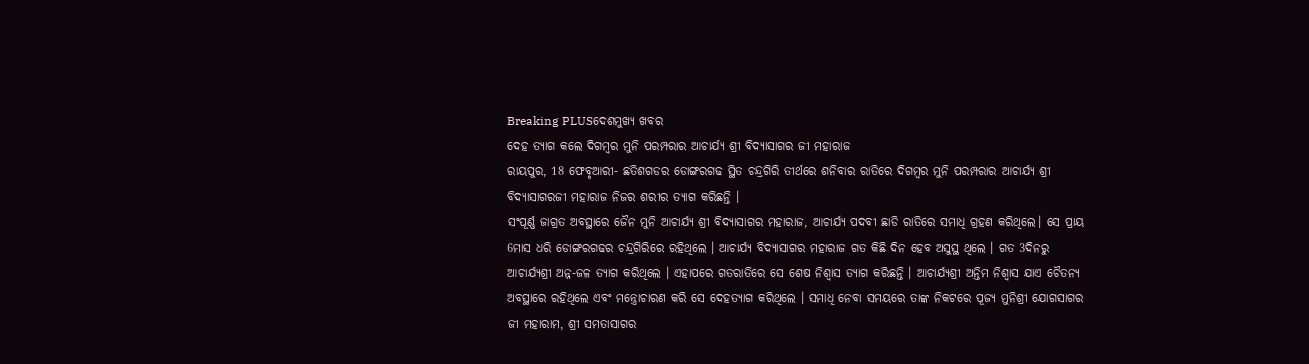Breaking PLUSଦେଶମୁଖ୍ୟ ଖବର
ଦେହ ତ୍ୟାଗ କଲେ ଦିଗମ୍ବର ମୁନି ପରମ୍ପରାର ଆଚାର୍ଯ୍ୟ ଶ୍ରୀ ବିଦ୍ୟାସାଗର ଜୀ ମହାରାଜ
ରାୟପୁର, 18 ଫେବୃଆରୀ- ଛତିଶଗଡର ଡୋଙ୍ଗରଗଢ ସ୍ଥିତ ଚନ୍ଦ୍ରଗିରି ତୀର୍ଥରେ ଶନିବାର ରାତିରେ ଦିଗମ୍ବର ମୁନି ପରମ୍ପରାର ଆଚାର୍ଯ୍ୟ ଶ୍ରୀ ବିଦ୍ୟାସାଗରଜୀ ମହାରାଜ ନିଜର ଶରୀର ତ୍ୟାଗ କରିଛନ୍ତି ।
ସଂପୂର୍ଣ୍ଣ ଜାଗ୍ରତ ଅବସ୍ଥାରେ ଜୈନ ମୁନି ଆଚାର୍ଯ୍ୟ ଶ୍ରୀ ବିଦ୍ୟାସାଗର ମହାରାଜ, ଆଚାର୍ଯ୍ୟ ପଦବୀ ଛାଡି ରାତିରେ ସମାଧି ଗ୍ରହଣ କରିଥିଲେ। ସେ ପ୍ରାୟ 6ମାସ ଧରି ଡୋଙ୍ଗରଗଢର ଚନ୍ଦ୍ରଗିରିରେ ରହିଥିଲେ । ଆଚାର୍ଯ୍ୟ ବିଦ୍ୟାସାଗର ମହାରାଜ ଗତ କିଛି ଦିନ ହେବ ଅସୁସ୍ଥ ଥିଲେ । ଗତ 3ଦିନରୁ ଆଚାର୍ଯ୍ୟଶ୍ରୀ ଅନ୍ନ-ଜଳ ତ୍ୟାଗ କରିଥିଲେ । ଏହାପରେ ଗତରାତିରେ ସେ ଶେଷ ନିଶ୍ୱାସ ତ୍ୟାଗ କରିଛନ୍ତି । ଆଚାର୍ଯ୍ୟଶ୍ରୀ ଅନ୍ତିମ ନିଶ୍ୱାସ ଯାଏ ଚୈତନ୍ୟ ଅବସ୍ଥାରେ ରହିଥିଲେ ଏବଂ ମନ୍ତ୍ରୋଚାରଣ କରି ସେ ଦେହତ୍ୟାଗ କରିଥିଲେ । ସମାଧି ନେବା ସମୟରେ ତାଙ୍କ ନିକଟରେ ପୂଜ୍ୟ ମୁନିଶ୍ରୀ ଯୋଗସାଗର ଜୀ ମହାରାମ, ଶ୍ରୀ ସମତାସାଗର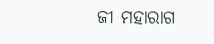ଜୀ ମହାରାଗ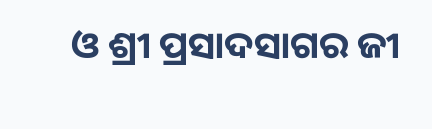ଓ ଶ୍ରୀ ପ୍ରସାଦସାଗର ଜୀ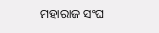ମହାରାଜ ସଂଘ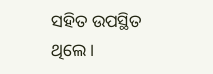ସହିତ ଉପସ୍ଥିତ ଥିଲେ ।